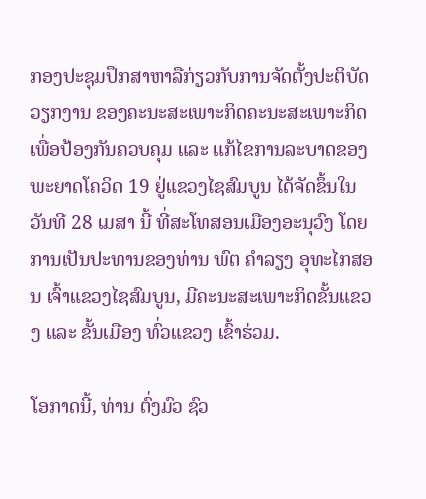ກອງປະຊຸມປຶກສາຫາລືກ່ຽວກັບການຈັດຕັ້ງປະຕິບັດວຽກງານ ຂອງຄະນະສະເພາະກິດຄະນະສະເພາະກິດ ເພື່ອປ້ອງກັນຄວບຄຸມ ແລະ ແກ້ໄຂການລະບາດຂອງພະຍາດໂຄວິດ 19 ຢູ່ແຂວງໄຊສົມບູນ ໄດ້ຈັດຂຶ້ນໃນວັນທີ 28 ເມສາ ນີ້ ທີ່ສະໂທສອນເມືອງອະນຸວົງ ໂດຍການເປັນປະທານຂອງທ່ານ ພົຕ ຄຳລຽງ ອຸທະໄກສອນ ເຈົ້າແຂວງໄຊສົມບູນ, ມີຄະນະສະເພາະກິດຂັ້ນແຂວງ ແລະ ຂັ້ນເມືອງ ທົ່ວແຂວງ ເຂົ້າຮ່ວມ.

ໂອກາດນີ້, ທ່ານ ຕົ່ງມົວ ຊົວ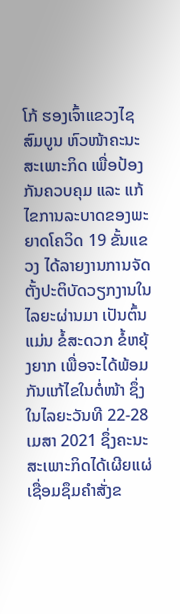ໂກ້ ຮອງເຈົ້າແຂວງໄຊສົມບູນ ຫົວໜ້າຄະນະສະເພາະກິດ ເພື່ອປ້ອງກັນຄວບຄຸມ ແລະ ແກ້ໄຂການລະບາດຂອງພະຍາດໂຄວິດ 19 ຂັ້ນແຂວງ ໄດ້ລາຍງານການຈັດຕັ້ງປະຕິບັດວຽກງານໃນໄລຍະຜ່ານມາ ເປັນຕົ້ນແມ່ນ ຂໍ້ສະດວກ ຂໍ້ຫຍຸ້ງຍາກ ເພື່ອຈະໄດ້ພ້ອມກັນແກ້ໄຂໃນຕໍ່ໜ້າ ຊຶ່ງໃນໄລຍະວັນທີ 22-28 ເມສາ 2021 ຊຶ່ງຄະນະສະເພາະກິດໄດ້ເຜີຍແຜ່ເຊື່ອມຊຶມຄຳສັ່ງຂ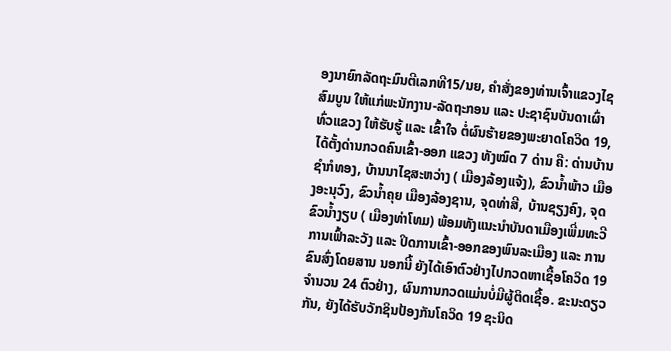ອງນາຍົກລັດຖະມົນຕີເລກທີ15/ນຍ, ຄຳສັ່ງຂອງທ່ານເຈົ້າແຂວງໄຊສົມບູນ ໃຫ້ແກ່ພະນັກງານ-ລັດຖະກອນ ແລະ ປະຊາຊົນບັນດາເຜົ່າທົ່ວແຂວງ ໃຫ້ຮັບຮູ້ ແລະ ເຂົ້າໃຈ ຕໍ່ຜົນຮ້າຍຂອງພະຍາດໂຄວິດ 19, ໄດ້ຕັ້ງດ່ານກວດຄົນເຂົ້າ-ອອກ ແຂວງ ທັງໝົດ 7 ດ່ານ ຄື: ດ່ານບ້ານຊຳກໍທອງ, ບ້ານນາໄຊສະຫວ່າງ ( ເມືອງລ້ອງແຈ້ງ), ຂົວນ້ຳພ້າວ ເມືອງອະນຸວົງ, ຂົວນ້ຳຄຸຍ ເມືອງລ້ອງຊານ, ຈຸດທ່າສີ, ບ້ານຊຽງຄົງ, ຈຸດຂົວນ້ຳງຽບ ( ເມືອງທ່າໂທມ) ພ້ອມທັງແນະນຳບັນດາເມືອງເພີ່ມທະວີການເຟົ້າລະວັງ ແລະ ປິດການເຂົ້າ-ອອກຂອງພົນລະເມືອງ ແລະ ການຂົນສົ່ງໂດຍສານ ນອກນີ້ ຍັງໄດ້ເອົາຕົວຢ່າງໄປກວດຫາເຊື້ອໂຄວິດ 19 ຈຳນວນ 24 ຕົວຢ່າງ, ຜົນການກວດແມ່ນບໍ່ມີຜູ້ຕິດເຊື້ອ. ຂະນະດຽວກັນ, ຍັງໄດ້ຮັບວັກຊິນປ້ອງກັນໂຄວິດ 19 ຊະນິດ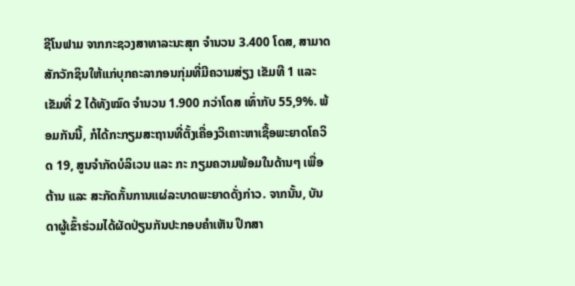ຊີໂນຟາມ ຈາກກະຊວງສາທາລະນະສຸກ ຈຳນວນ 3.400 ໂດສ, ສາມາດສັກວັກຊິນໃຫ້ແກ່ບຸກຄະລາກອນກຸ່ມທີ່ມີຄວາມສ່ຽງ ເຂັມທີ 1 ແລະ ເຂັມທີ່ 2 ໄດ້ທັງໝົດ ຈຳນວນ 1.900 ກວ່າໂດສ ເທົ່າກັບ 55,9%. ພ້ອມກັນນີ້, ກໍໄດ້ກະກຽມສະຖານທີ່ຕັ້ງເຄື່ອງວິເຄາະຫາເຊື້ອພະຍາດໂຄວິດ 19, ສູນຈຳກັດບໍລິເວນ ແລະ ກະ ກຽມຄວາມພ້ອມໃນດ້ານໆ ເພື່ອຕ້ານ ແລະ ສະກັດກັ້ນການແຜ່ລະບາດພະຍາດດັ່ງກ່າວ. ຈາກນັ້ນ, ບັນດາຜູ້ເຂົ້າຮ່ວມໄດ້ຜັດປ່ຽນກັນປະກອບຄຳເຫັນ ປຶກສາ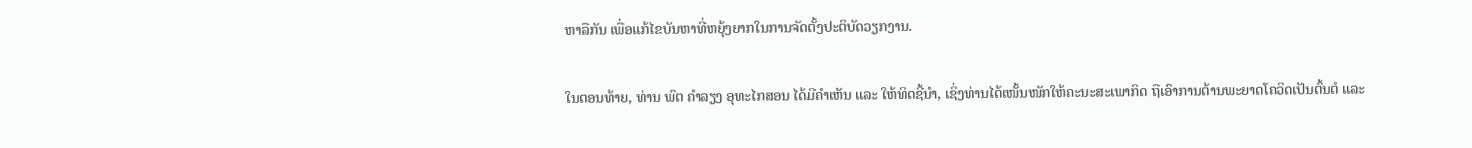ຫາລືກັນ ເພື່ອແກ້ໄຂບັນຫາທີ່ຫຍຸ້ງຍາກໃນການຈັດຕັ້ງປະຕິບັດວຽກງານ.

ໃນຕອນທ້າຍ, ທ່ານ ພົຕ ຄຳລຽງ ອຸທະໄກສອນ ໄດ້ມີຄຳເຫັນ ແລະ ໃຫ້ທິດຊີ້ນຳ, ເຊິ່ງທ່ານໄດ້ເໜັ້ນໜັກໃຫ້ຄະນະສະເພາກິດ ຖືເອົາການຕ້ານພະຍາດໂຄວິດເປັນຕົ້ນຕໍ ແລະ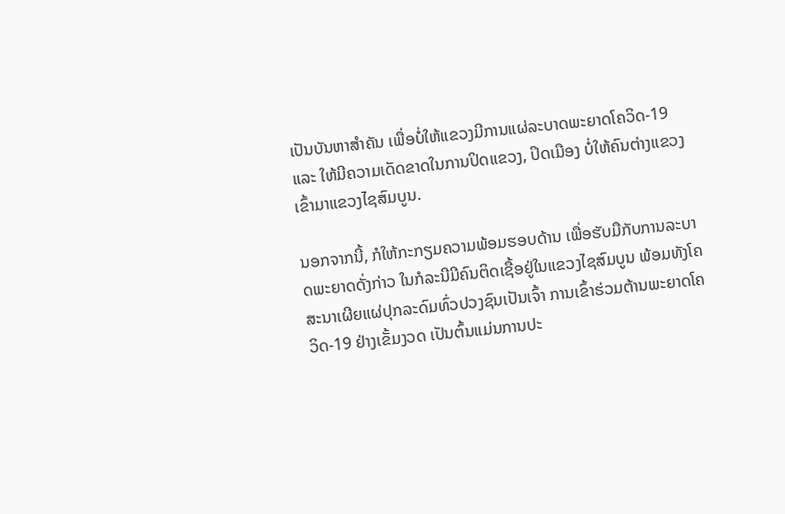ເປັນບັນຫາສຳຄັນ ເພື່ອບໍ່ໃຫ້ແຂວງມີການແຜ່ລະບາດພະຍາດໂຄວິດ-19 ແລະ ໃຫ້ມີຄວາມເດັດຂາດໃນການປິດແຂວງ, ປິດເມືອງ ບໍ່ໃຫ້ຄົນຕ່າງແຂວງເຂົ້າມາແຂວງໄຊສົມບູນ.

ນອກຈາກນີ້, ກໍໃຫ້ກະກຽມຄວາມພ້ອມຮອບດ້ານ ເພື່ອຮັບມືກັບການລະບາດພະຍາດດັ່ງກ່າວ ໃນກໍລະນີມີຄົນຕິດເຊື້ອຢູ່ໃນແຂວງໄຊສົມບູນ ພ້ອມທັງໂຄສະນາເຜີຍແຜ່ປຸກລະດົມທົ່ວປວງຊົນເປັນເຈົ້າ ການເຂົ້າຮ່ວມຕ້ານພະຍາດໂຄວິດ-19 ຢ່າງເຂັ້ມງວດ ເປັນຕົ້ນແມ່ນການປະ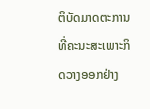ຕິບັດມາດຕະການທີ່ຄະນະສະເພາະກິດວາງອອກຢ່າງ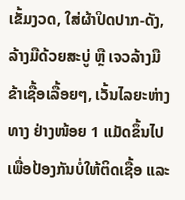ເຂັ້ມງວດ, ໃສ່ຜ້າປິດປາກ-ດັງ, ລ້າງມືດ້ວຍສະບູ່ ຫຼື ເຈວລ້າງມືຂ້າເຊື້ອເລື້ອຍໆ, ເວັ້ນໄລຍະຫ່າງທາງ ຢ່າງໜ້ອຍ 1 ແມັດຂຶ້ນໄປ ເພື່ອປ້ອງກັນບໍ່ໃຫ້ຕິດເຊື້ອ ແລະ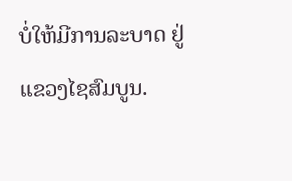ບໍ່ໃຫ້ມີການລະບາດ ຢູ່ແຂວງໄຊສົມບູນ.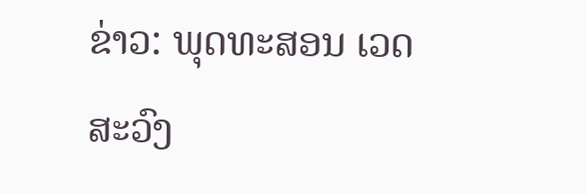ຂ່າວ: ພຸດທະສອນ ເວດສະວົງ